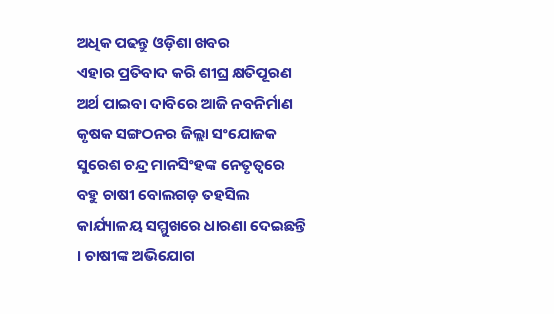ଅଧିକ ପଢନ୍ତୁ ଓଡ଼ିଶା ଖବର
ଏହାର ପ୍ରତିବାଦ କରି ଶୀଘ୍ର କ୍ଷତିପୂରଣ ଅର୍ଥ ପାଇବା ଦାବିରେ ଆଜି ନବନିର୍ମାଣ କୃଷକ ସଙ୍ଗଠନର ଜିଲ୍ଲା ସଂଯୋଜକ ସୁରେଶ ଚନ୍ଦ୍ର ମାନସିଂହଙ୍କ ନେତୃତ୍ୱରେ ବହୁ ଚାଷୀ ବୋଲଗଡ଼ ତହସିଲ କାର୍ଯ୍ୟାଳୟ ସମ୍ମୁଖରେ ଧାରଣା ଦେଇଛନ୍ତି । ଚାଷୀଙ୍କ ଅଭିଯୋଗ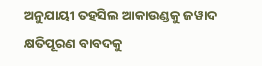ଅନୁଯାୟୀ ତହସିଲ ଆକାଉଣ୍ଡକୁ ଜୱାଦ କ୍ଷତିପୂରଣ ବାବଦକୁ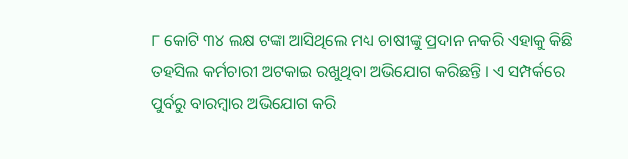୮ କୋଟି ୩୪ ଲକ୍ଷ ଟଙ୍କା ଆସିଥିଲେ ମଧ୍ୟ ଚାଷୀଙ୍କୁ ପ୍ରଦାନ ନକରି ଏହାକୁ କିଛି ତହସିଲ କର୍ମଚାରୀ ଅଟକାଇ ରଖୁଥିବା ଅଭିଯୋଗ କରିଛନ୍ତି । ଏ ସମ୍ପର୍କରେ ପୁର୍ବରୁ ବାରମ୍ବାର ଅଭିଯୋଗ କରି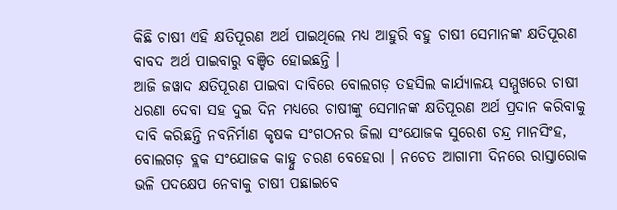କିଛି ଚାଷୀ ଏହି କ୍ଷତିପୂରଣ ଅର୍ଥ ପାଇଥିଲେ ମଧ୍ୟ ଆହୁରି ବହୁ ଚାଷୀ ସେମାନଙ୍କ କ୍ଷତିପୂରଣ ବାବଦ ଅର୍ଥ ପାଇବାରୁ ବଞ୍ଚିତ ହୋଇଛନ୍ତି ।
ଆଜି ଜୱାଦ କ୍ଷତିପୂରଣ ପାଇବା ଦାବିରେ ବୋଲଗଡ଼ ତହସିଲ କାର୍ଯ୍ୟାଳୟ ସମ୍ମୁଖରେ ଚାଷୀ ଧରଣା ଦେବା ସହ ଦୁଇ ଦିନ ମଧ୍ୟରେ ଚାଷୀଙ୍କୁ ସେମାନଙ୍କ କ୍ଷତିପୂରଣ ଅର୍ଥ ପ୍ରଦାନ କରିବାକୁ ଦାବି କରିଛନ୍ତି ନବନିର୍ମାଣ କୃଷକ ସଂଗଠନର ଜିଲା ସଂଯୋଜକ ସୁରେଶ ଚନ୍ଦ୍ର ମାନସିଂହ, ବୋଲଗଡ଼ ବ୍ଲକ ସଂଯୋଜକ କାହ୍ନୁ ଚରଣ ବେହେରା । ନଚେତ ଆଗାମୀ ଦିନରେ ରାସ୍ତାରୋକ ଭଳି ପଦକ୍ଷେପ ନେବାକୁ ଚାଷୀ ପଛାଇବେ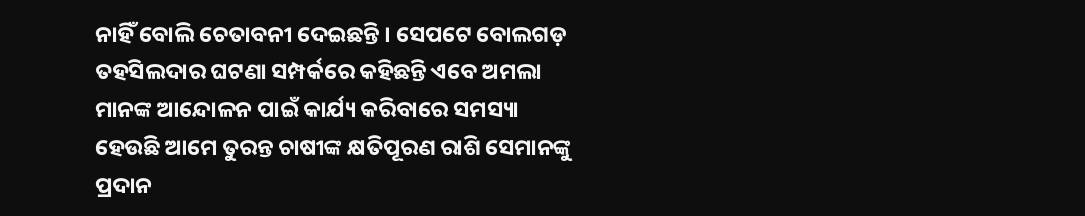ନାହିଁ ବୋଲି ଚେତାବନୀ ଦେଇଛନ୍ତି । ସେପଟେ ବୋଲଗଡ଼ ତହସିଲଦାର ଘଟଣା ସମ୍ପର୍କରେ କହିଛନ୍ତି ଏବେ ଅମଲା ମାନଙ୍କ ଆନ୍ଦୋଳନ ପାଇଁ କାର୍ଯ୍ୟ କରିବାରେ ସମସ୍ୟା ହେଉଛି ଆମେ ତୁରନ୍ତ ଚାଷୀଙ୍କ କ୍ଷତିପୂରଣ ରାଶି ସେମାନଙ୍କୁ ପ୍ରଦାନ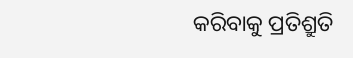କରିବାକୁ ପ୍ରତିଶ୍ରୁତି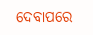ଦେବାପରେ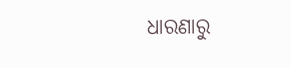ଧାରଣାରୁ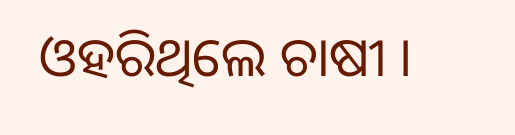ଓହରିଥିଲେ ଚାଷୀ ।